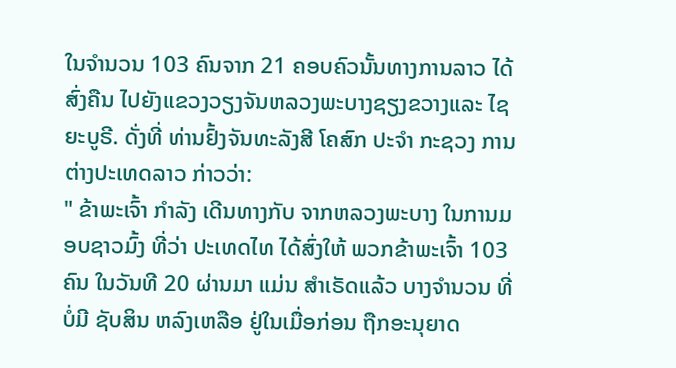ໃນຈໍານວນ 103 ຄົນຈາກ 21 ຄອບຄົວນັ້ນທາງການລາວ ໄດ້ສົ່ງຄືນ ໄປຍັງແຂວງວຽງຈັນຫລວງພະບາງຊຽງຂວາງແລະ ໄຊຍະບູຣີ. ດັ່ງທີ່ ທ່ານຢົ້ງຈັນທະລັງສີ ໂຄສົກ ປະຈໍາ ກະຊວງ ການຕ່າງປະເທດລາວ ກ່າວວ່າ:
" ຂ້າພະເຈົ້າ ກໍາລັງ ເດີນທາງກັບ ຈາກຫລວງພະບາງ ໃນການມອບຊາວມົ້ງ ທີ່ວ່າ ປະເທດໄທ ໄດ້ສົ່ງໃຫ້ ພວກຂ້າພະເຈົ້າ 103 ຄົນ ໃນວັນທີ 20 ຜ່ານມາ ແມ່ນ ສໍາເຣັດແລ້ວ ບາງຈໍານວນ ທີ່ບໍ່ມີ ຊັບສິນ ຫລົງເຫລືອ ຢູ່ໃນເມື່ອກ່ອນ ຖືກອະນຸຍາດ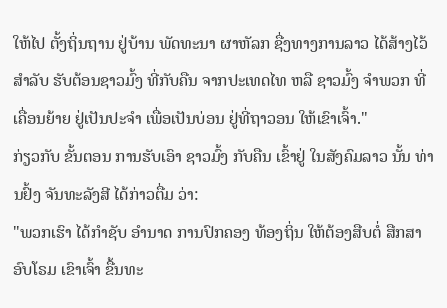ໃຫ້ໄປ ຕັ້ງຖິ່ນຖານ ຢູ່ບ້ານ ພັດທະນາ ຜາຫັລກ ຊື່ງທາງການລາວ ໄດ້ສ້າງໄວ້ ສໍາລັບ ຮັບຕ້ອນຊາວມົ້ງ ທີ່ກັບຄືນ ຈາກປະເທດໄທ ຫລື ຊາວມົ້ງ ຈໍາພວກ ທີ່ເຄື່ອນຍ້າຍ ຢູ່ເປັນປະຈໍາ ເພື່ອເປັນບ່ອນ ຢູ່ທີ່ຖາວອນ ໃຫ້ເຂົາເຈົ້າ."
ກ່ຽວກັບ ຂັ້ນຕອນ ການຮັບເອົາ ຊາວມົ້ງ ກັບຄືນ ເຂົ້າຢູ່ ໃນສັງຄົມລາວ ນັ້ນ ທ່ານຢົ້ງ ຈັນທະລັງສີ ໄດ້ກ່າວຕື່ມ ວ່າ:
"ພວກເຮົາ ໄດ້ກໍາຊັບ ອໍານາດ ການປົກຄອງ ທ້ອງຖິ່ນ ໃຫ້ຕ້ອງສືບຕໍ່ ສືກສາອົບໂຣມ ເຂົາເຈົ້າ ຂື້ນທະ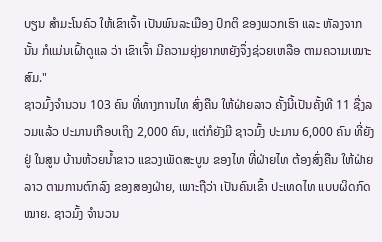ບຽນ ສໍາມະໂນຄົວ ໃຫ້ເຂົາເຈົ້າ ເປັນພົນລະເມືອງ ປົກຕິ ຂອງພວກເຮົາ ແລະ ຫັລງຈາກນັ້ນ ກໍແມ່ນເຝົ້າດູແລ ວ່າ ເຂົາເຈົ້າ ມີຄວາມຍຸ່ງຍາກຫຍັງຈຶ່ງຊ່ວຍເຫລືອ ຕາມຄວາມເໝາະສົມ."
ຊາວມົ້ງຈໍານວນ 103 ຄົນ ທີ່ທາງການໄທ ສົ່ງຄືນ ໃຫ້ຝ່າຍລາວ ຄັ້ງນີ້ເປັນຄັ້ງທີ 11 ຊື່ງລວມແລ້ວ ປະມານເກືອບເຖິງ 2,000 ຄົນ, ແຕ່ກໍຍັງມີ ຊາວມົ້ງ ປະມານ 6,000 ຄົນ ທີ່ຍັງຢູ່ ໃນສູນ ບ້ານຫ້ວຍນໍ້າຂາວ ແຂວງເພັດສະບູນ ຂອງໄທ ທີ່ຝ່າຍໄທ ຕ້ອງສົ່ງຄືນ ໃຫ້ຝ່າຍລາວ ຕາມການຕົກລົງ ຂອງສອງຝ່າຍ, ເພາະຖືວ່າ ເປັນຄົນເຂົ້າ ປະເທດໄທ ແບບຜິດກົດໝາຍ. ຊາວມົ້ງ ຈໍານວນ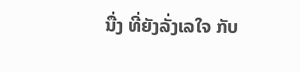ນື່ງ ທີ່ຍັງລັ່ງເລໃຈ ກັບ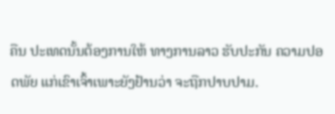ຄືນ ປະເທດນັ້ນຕ້ອງການໃຫ້ ທາງການລາວ ຮັບປະກັນ ຄວາມປອດພັຍ ແກ່ເຂົາເຈົ້າເພາະຍັງຢ້ານວ່າ ຈະຖືກປາບປາມ.